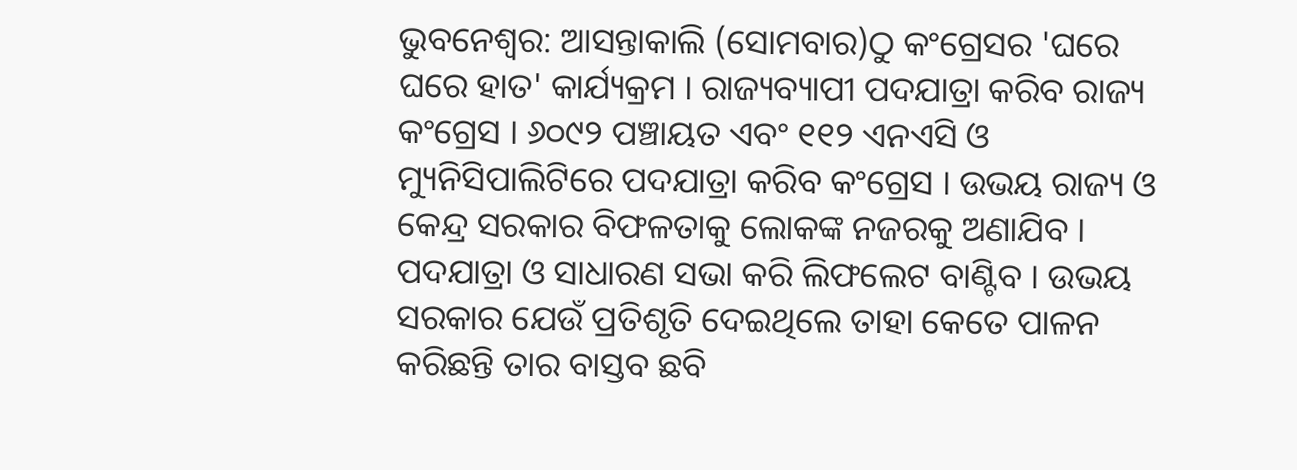ଭୁବନେଶ୍ବର: ଆସନ୍ତାକାଲି (ସୋମବାର)ଠୁ କଂଗ୍ରେସର 'ଘରେ ଘରେ ହାତ' କାର୍ଯ୍ୟକ୍ରମ । ରାଜ୍ୟବ୍ୟାପୀ ପଦଯାତ୍ରା କରିବ ରାଜ୍ୟ କଂଗ୍ରେସ । ୬୦୯୨ ପଞ୍ଚାୟତ ଏବଂ ୧୧୨ ଏନଏସି ଓ ମ୍ୟୁନିସିପାଲିଟିରେ ପଦଯାତ୍ରା କରିବ କଂଗ୍ରେସ । ଉଭୟ ରାଜ୍ୟ ଓ କେନ୍ଦ୍ର ସରକାର ବିଫଳତାକୁ ଲୋକଙ୍କ ନଜରକୁ ଅଣାଯିବ । ପଦଯାତ୍ରା ଓ ସାଧାରଣ ସଭା କରି ଲିଫଲେଟ ବାଣ୍ଟିବ । ଉଭୟ ସରକାର ଯେଉଁ ପ୍ରତିଶୃତି ଦେଇଥିଲେ ତାହା କେତେ ପାଳନ କରିଛନ୍ତି ତାର ବାସ୍ତବ ଛବି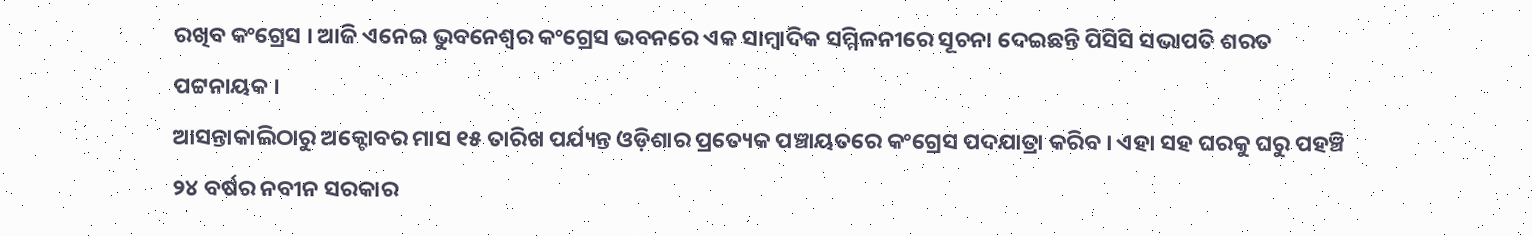ରଖିବ କଂଗ୍ରେସ । ଆଜି ଏନେଇ ଭୁବନେଶ୍ବର କଂଗ୍ରେସ ଭବନରେ ଏକ ସାମ୍ବାଦିକ ସମ୍ମିଳନୀରେ ସୂଚନା ଦେଇଛନ୍ତି ପିସିସି ସଭାପତି ଶରତ ପଟ୍ଟନାୟକ ।
ଆସନ୍ତାକାଲିଠାରୁ ଅକ୍ଟୋବର ମାସ ୧୫ ତାରିଖ ପର୍ଯ୍ୟନ୍ତ ଓଡ଼ିଶାର ପ୍ରତ୍ୟେକ ପଞ୍ଚାୟତରେ କଂଗ୍ରେସ ପଦଯାତ୍ରା କରିବ । ଏହା ସହ ଘରକୁ ଘରୁ ପହଞ୍ଚି ୨୪ ବର୍ଷର ନବୀନ ସରକାର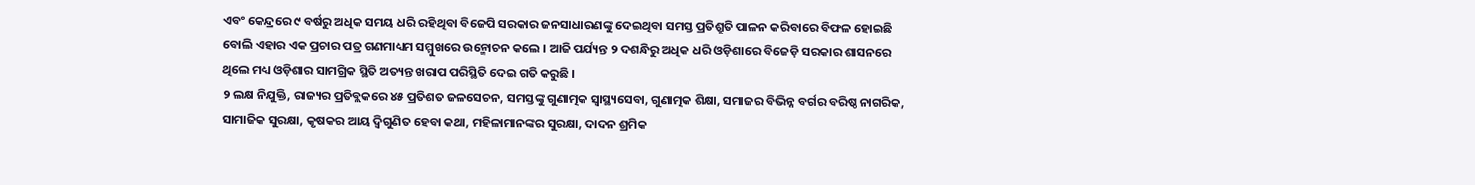ଏବଂ କେନ୍ଦ୍ରରେ ୯ ବର୍ଷରୁ ଅଧିକ ସମୟ ଧରି ରହିଥିବା ବିଜେପି ସରକାର ଜନସାଧାରଣଙ୍କୁ ଦେଇଥିବା ସମସ୍ତ ପ୍ରତିଶ୍ରୁତି ପାଳନ କରିବାରେ ବିଫଳ ହୋଇଛି ବୋଲି ଏହାର ଏକ ପ୍ରଚାର ପତ୍ର ଗଣମାଧ୍ୟମ ସମ୍ମୁଖରେ ଉନ୍ମୋଚନ କଲେ । ଆଜି ପର୍ଯ୍ୟନ୍ତ ୨ ଦଶନ୍ଧିରୁ ଅଧିକ ଧରି ଓଡ଼ିଶାରେ ବିଜେଡ଼ି ସରକାର ଶାସନରେ ଥିଲେ ମଧ୍ୟ ଓଡ଼ିଶାର ସାମଗ୍ରିକ ସ୍ଥିତି ଅତ୍ୟନ୍ତ ଖରାପ ପରିସ୍ଥିତି ଦେଇ ଗତି କରୁଛି ।
୨ ଲକ୍ଷ ନିଯୁକ୍ତି, ରାଜ୍ୟର ପ୍ରତିବ୍ଲକରେ ୪୫ ପ୍ରତିଶତ ଜଳସେଚନ, ସମସ୍ତଙ୍କୁ ଗୁଣାତ୍ମକ ସ୍ବାସ୍ଥ୍ୟସେବା, ଗୁଣାତ୍ମକ ଶିକ୍ଷା, ସମାଜର ବିଭିନ୍ନ ବର୍ଗର ବରିଷ୍ଠ ନାଗରିକ, ସାମାଜିକ ସୁରକ୍ଷା, କୃଷକର ଆୟ ଦ୍ବିଗୁଣିତ ହେବା କଥା, ମହିଳାମାନଙ୍କର ସୁରକ୍ଷା, ଦାଦନ ଶ୍ରମିକ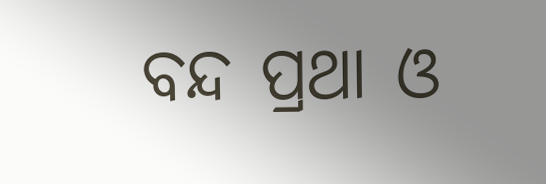ବନ୍ଦ ପ୍ରଥା ଓ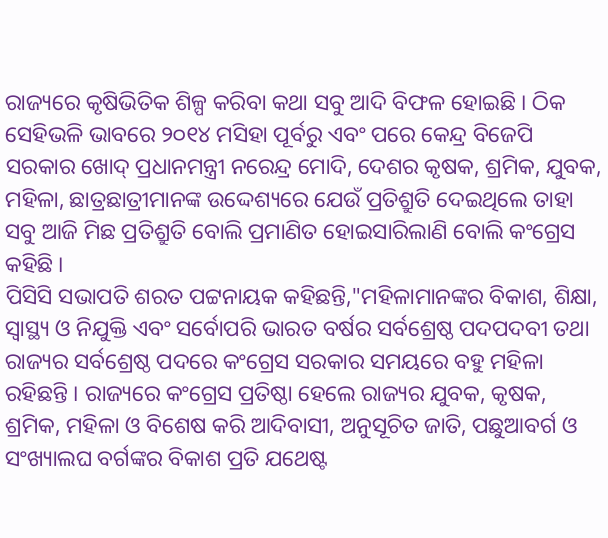ରାଜ୍ୟରେ କୃଷିଭିତିକ ଶିଳ୍ପ କରିବା କଥା ସବୁ ଆଦି ବିଫଳ ହୋଇଛି । ଠିକ ସେହିଭଳି ଭାବରେ ୨୦୧୪ ମସିହା ପୂର୍ବରୁ ଏବଂ ପରେ କେନ୍ଦ୍ର ବିଜେପି ସରକାର ଖୋଦ୍ ପ୍ରଧାନମନ୍ତ୍ରୀ ନରେନ୍ଦ୍ର ମୋଦି, ଦେଶର କୃଷକ, ଶ୍ରମିକ, ଯୁବକ, ମହିଳା, ଛାତ୍ରଛାତ୍ରୀମାନଙ୍କ ଉଦ୍ଦେଶ୍ୟରେ ଯେଉଁ ପ୍ରତିଶ୍ରୁତି ଦେଇଥିଲେ ତାହା ସବୁ ଆଜି ମିଛ ପ୍ରତିଶ୍ରୁତି ବୋଲି ପ୍ରମାଣିତ ହୋଇସାରିଲାଣି ବୋଲି କଂଗ୍ରେସ କହିଛି ।
ପିସିସି ସଭାପତି ଶରତ ପଟ୍ଟନାୟକ କହିଛନ୍ତି,"ମହିଳାମାନଙ୍କର ବିକାଶ, ଶିକ୍ଷା, ସ୍ବାସ୍ଥ୍ୟ ଓ ନିଯୁକ୍ତି ଏବଂ ସର୍ବୋପରି ଭାରତ ବର୍ଷର ସର୍ବଶ୍ରେଷ୍ଠ ପଦପଦବୀ ତଥା ରାଜ୍ୟର ସର୍ବଶ୍ରେଷ୍ଠ ପଦରେ କଂଗ୍ରେସ ସରକାର ସମୟରେ ବହୁ ମହିଳା ରହିଛନ୍ତି । ରାଜ୍ୟରେ କଂଗ୍ରେସ ପ୍ରତିଷ୍ଠା ହେଲେ ରାଜ୍ୟର ଯୁବକ, କୃଷକ, ଶ୍ରମିକ, ମହିଳା ଓ ବିଶେଷ କରି ଆଦିବାସୀ, ଅନୁସୂଚିତ ଜାତି, ପଛୁଆବର୍ଗ ଓ ସଂଖ୍ୟାଲଘ ବର୍ଗଙ୍କର ବିକାଶ ପ୍ରତି ଯଥେଷ୍ଟ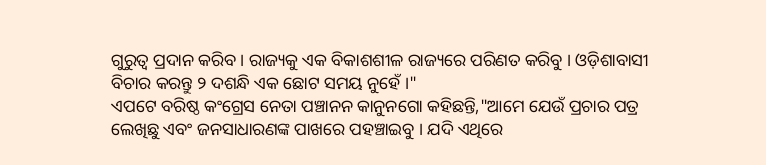ଗୁରୁତ୍ବ ପ୍ରଦାନ କରିବ । ରାଜ୍ୟକୁ ଏକ ବିକାଶଶୀଳ ରାଜ୍ୟରେ ପରିଣତ କରିବୁ । ଓଡ଼ିଶାବାସୀ ବିଚାର କରନ୍ତୁ ୨ ଦଶନ୍ଧି ଏକ ଛୋଟ ସମୟ ନୁହେଁ ।"
ଏପଟେ ବରିଷ୍ଠ କଂଗ୍ରେସ ନେତା ପଞ୍ଚାନନ କାନୁନଗୋ କହିଛନ୍ତି,"ଆମେ ଯେଉଁ ପ୍ରଚାର ପତ୍ର ଲେଖିଛୁ ଏବଂ ଜନସାଧାରଣଙ୍କ ପାଖରେ ପହଞ୍ଚାଇବୁ । ଯଦି ଏଥିରେ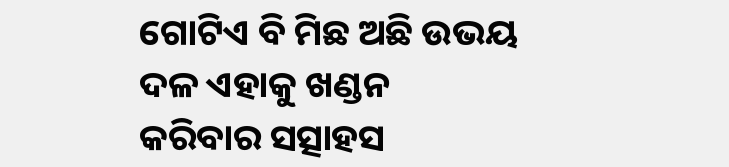ଗୋଟିଏ ବି ମିଛ ଅଛି ଉଭୟ ଦଳ ଏହାକୁ ଖଣ୍ଡନ କରିବାର ସତ୍ସାହସ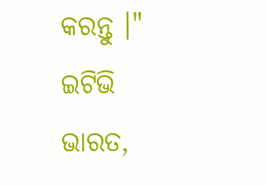କରନ୍ତୁ ।"
ଇଟିଭି ଭାରତ,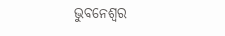ଭୁବନେଶ୍ବର